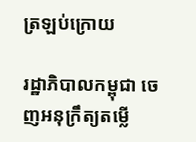ត្រឡប់ក្រោយ

រដ្ឋាភិបាលកម្ពុជា ចេញអនុក្រឹត្យតម្លើ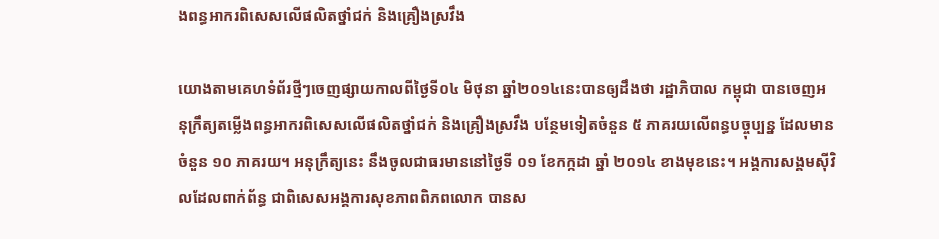ងពន្ធអាករពិសេសលើផលិតថ្នាំជក់ និងគ្រឿងស្រវឹង

យោងតាមគេហទំព័រថ្មីៗចេញផ្សាយកាលពីថ្ងៃទី០៤ មិថុនា ឆ្នាំ២០១៤នេះបានឲ្យដឹងថា រដ្ឋាភិបាល កម្ពុជា បានចេញអនុក្រឹត្យតម្លើងពន្ធអាករពិសេសលើផលិតថ្នាំជក់ និងគ្រឿងស្រវឹង បន្ថែមទៀតចំនួន ៥ ភាគរយលើពន្ធបច្ចុប្បន្ន ដែលមានចំនួន ១០ ភាគរយ។ អនុក្រឹត្យនេះ នឹងចូលជាធរមាននៅថ្ងៃទី ០១ ខែកក្កដា ឆ្នាំ ២០១៤ ខាងមុខនេះ។ អង្គការសង្គមស៊ីវិលដែលពាក់ព័ន្ធ ជាពិសេសអង្គការសុខភាពពិភពលោក បានស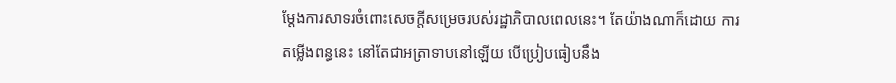ម្តែងការសាទរចំពោះសេចក្តីសម្រេចរបស់រដ្ឋាភិបាលពេលនេះ។ តែយ៉ាងណាក៏ដោយ ការតម្លើងពន្ធនេះ នៅតែជាអត្រាទាបនៅឡើយ បើប្រៀបធៀបនឹង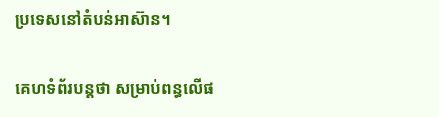ប្រទេសនៅតំបន់អាស៊ាន។

គេហទំព័របន្តថា សម្រាប់ពន្ធលើផ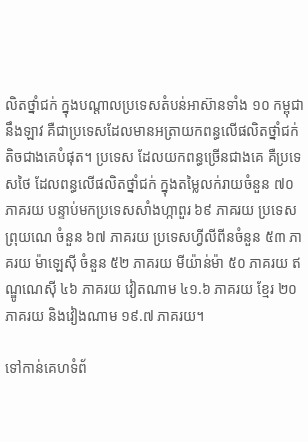លិតថ្នាំជក់ ក្នុងបណ្តាលប្រទេសតំបន់អាស៊ានទាំង ១០ កម្ពុជា នឹងឡាវ គឺជាប្រទេសដែលមានអត្រាយកពន្ធលើផលិតថ្នាំជក់តិចជាងគេបំផុត។ ប្រទេស ដែលយកពន្ធច្រើនជាងគេ គឺប្រទេសថៃ ដែលពន្ធលើផលិតថ្នាំជក់ ក្នុងតម្លៃលក់រាយចំនួន ៧០ ភាគរយ បន្ទាប់មកប្រទេសសាំងហ្កាពួរ ៦៩ ភាគរយ ប្រទេសព្រុយណេ ចំនួន ៦៧ ភាគរយ ប្រទេសហ្វីលីពីនចំនួន ៥៣ ភាគរយ ម៉ាឡេស៊ី ចំនួន ៥២ ភាគរយ មីយ៉ាន់ម៉ា ៥០ ភាគរយ ឥណ្ឌូណេស៊ី ៤៦ ភាគរយ វៀតណាម ៤១.៦ ភាគរយ ខ្មែរ ២០ ភាគរយ និងវៀងណាម ១៩.៧ ភាគរយ។

ទៅកាន់គេហទំព័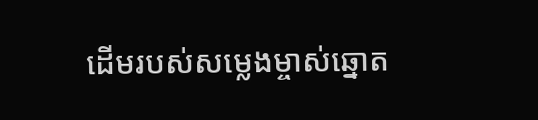ដើមរបស់សម្លេងម្ចាស់ឆ្នោត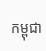កម្ពុជា